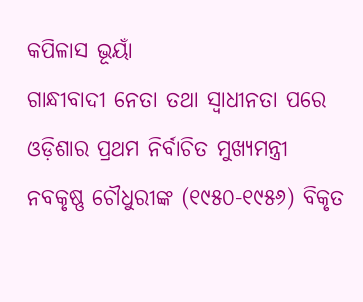କପିଳାସ ଭୂୟାଁ
ଗାନ୍ଧୀବାଦୀ ନେତା ତଥା ସ୍ଵାଧୀନତା ପରେ ଓଡ଼ିଶାର ପ୍ରଥମ ନିର୍ବାଚିତ ମୁଖ୍ୟମନ୍ତ୍ରୀ ନବକୃଷ୍ଣ ଚୌଧୁରୀଙ୍କ (୧୯୫୦-୧୯୫୬) ବିକୃତ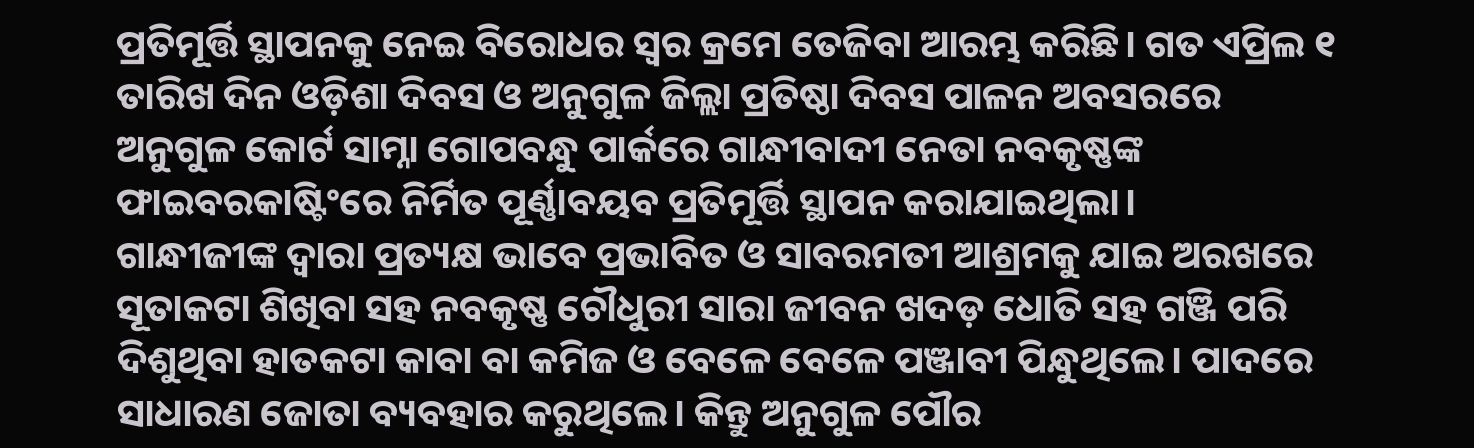ପ୍ରତିମୂର୍ତ୍ତି ସ୍ଥାପନକୁ ନେଇ ବିରୋଧର ସ୍ଵର କ୍ରମେ ତେଜିବା ଆରମ୍ଭ କରିଛି। ଗତ ଏପ୍ରିଲ ୧ ତାରିଖ ଦିନ ଓଡ଼ିଶା ଦିବସ ଓ ଅନୁଗୁଳ ଜିଲ୍ଲା ପ୍ରତିଷ୍ଠା ଦିବସ ପାଳନ ଅବସରରେ ଅନୁଗୁଳ କୋର୍ଟ ସାମ୍ନା ଗୋପବନ୍ଧୁ ପାର୍କରେ ଗାନ୍ଧୀବାଦୀ ନେତା ନବକୃଷ୍ଣଙ୍କ ଫାଇବରକାଷ୍ଟିଂରେ ନିର୍ମିତ ପୂର୍ଣ୍ଣାବୟବ ପ୍ରତିମୂର୍ତ୍ତି ସ୍ଥାପନ କରାଯାଇଥିଲା।
ଗାନ୍ଧୀଜୀଙ୍କ ଦ୍ଵାରା ପ୍ରତ୍ୟକ୍ଷ ଭାବେ ପ୍ରଭାବିତ ଓ ସାବରମତୀ ଆଶ୍ରମକୁ ଯାଇ ଅରଖରେ ସୂତାକଟା ଶିଖିବା ସହ ନବକୃଷ୍ଣ ଚୌଧୁରୀ ସାରା ଜୀବନ ଖଦଡ଼ ଧୋତି ସହ ଗଞ୍ଜି ପରି ଦିଶୁଥିବା ହାତକଟା କାବା ବା କମିଜ ଓ ବେଳେ ବେଳେ ପଞ୍ଜାବୀ ପିନ୍ଧୁଥିଲେ। ପାଦରେ ସାଧାରଣ ଜୋତା ବ୍ୟବହାର କରୁଥିଲେ। କିନ୍ତୁ ଅନୁଗୁଳ ପୌର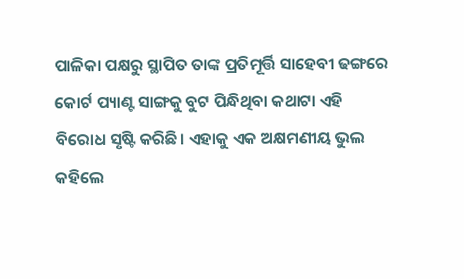ପାଳିକା ପକ୍ଷରୁ ସ୍ଥାପିତ ତାଙ୍କ ପ୍ରତିମୂର୍ତ୍ତି ସାହେବୀ ଢଙ୍ଗରେ କୋର୍ଟ ପ୍ୟାଣ୍ଟ ସାଙ୍ଗକୁ ବୁଟ ପିନ୍ଧିଥିବା କଥାଟା ଏହି ବିରୋଧ ସୃଷ୍ଟି କରିଛି। ଏହାକୁ ଏକ ଅକ୍ଷମଣୀୟ ଭୁଲ କହିଲେ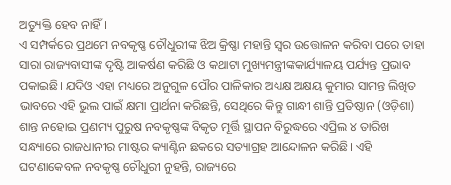ଅତ୍ୟୁକ୍ତି ହେବ ନାହିଁ।
ଏ ସମ୍ପର୍କରେ ପ୍ରଥମେ ନବକୃଷ୍ଣ ଚୌଧୁରୀଙ୍କ ଝିଅ କ୍ରିଷ୍ଣା ମହାନ୍ତି ସ୍ଵର ଉତ୍ତୋଳନ କରିବା ପରେ ତାହା ସାରା ରାଜ୍ୟବାସୀଙ୍କ ଦୃଷ୍ଟି ଆକର୍ଷଣ କରିଛି ଓ କଥାଟା ମୁଖ୍ୟମନ୍ତ୍ରୀଙ୍କକାର୍ଯ୍ୟାଳୟ ପର୍ଯ୍ୟନ୍ତ ପ୍ରଭାବ ପକାଇଛି। ଯଦିଓ ଏହା ମଧ୍ୟରେ ଅନୁଗୁଳ ପୌର ପାଳିକାର ଅଧ୍ୟକ୍ଷ ଅକ୍ଷୟ କୁମାର ସାମନ୍ତ ଲିଖିତ ଭାବରେ ଏହି ଭୁଲ ପାଇଁ କ୍ଷମା ପ୍ରାର୍ଥନା କରିଛନ୍ତି, ସେଥିରେ କିନ୍ତୁ ଗାନ୍ଧୀ ଶାନ୍ତି ପ୍ରତିଷ୍ଠାନ (ଓଡ଼ିଶା) ଶାନ୍ତ ନହୋଇ ପ୍ରଣମ୍ୟ ପୁରୁଷ ନବକୃଷ୍ଣଙ୍କ ବିକୃତ ମୂର୍ତ୍ତି ସ୍ଥାପନ ବିରୁଦ୍ଧରେ ଏପ୍ରିଲ ୪ ତାରିଖ ସନ୍ଧ୍ୟାରେ ରାଜଧାନୀର ମାଷ୍ଟର କ୍ୟାଣ୍ଟିନ ଛକରେ ସତ୍ୟାଗ୍ରହ ଆନ୍ଦୋଳନ କରିଛି। ଏହି ଘଟଣାକେବଳ ନବକୃଷ୍ଣ ଚୌଧୁରୀ ନୁହନ୍ତି, ରାଜ୍ୟରେ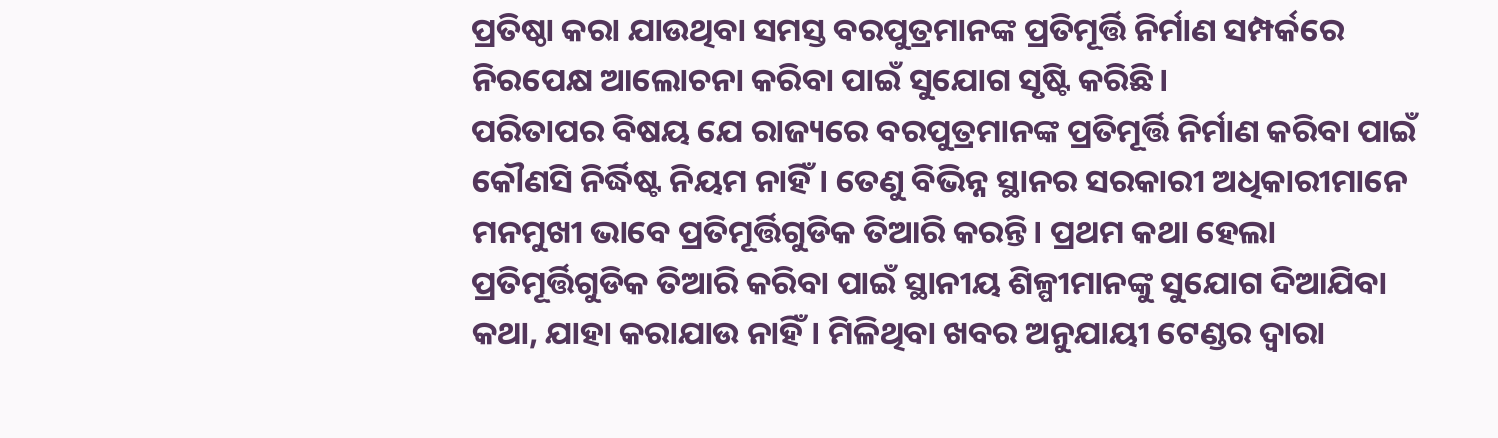ପ୍ରତିଷ୍ଠା କରା ଯାଉଥିବା ସମସ୍ତ ବରପୁତ୍ରମାନଙ୍କ ପ୍ରତିମୂର୍ତ୍ତି ନିର୍ମାଣ ସମ୍ପର୍କରେ ନିରପେକ୍ଷ ଆଲୋଚନା କରିବା ପାଇଁ ସୁଯୋଗ ସୃଷ୍ଟି କରିଛି।
ପରିତାପର ବିଷୟ ଯେ ରାଜ୍ୟରେ ବରପୁତ୍ରମାନଙ୍କ ପ୍ରତିମୂର୍ତ୍ତି ନିର୍ମାଣ କରିବା ପାଇଁ କୌଣସି ନିର୍ଦ୍ଧିଷ୍ଟ ନିୟମ ନାହିଁ। ତେଣୁ ବିଭିନ୍ନ ସ୍ଥାନର ସରକାରୀ ଅଧିକାରୀମାନେ ମନମୁଖୀ ଭାବେ ପ୍ରତିମୂର୍ତ୍ତିଗୁଡିକ ତିଆରି କରନ୍ତି। ପ୍ରଥମ କଥା ହେଲା ପ୍ରତିମୂର୍ତ୍ତିଗୁଡିକ ତିଆରି କରିବା ପାଇଁ ସ୍ଥାନୀୟ ଶିଳ୍ପୀମାନଙ୍କୁ ସୁଯୋଗ ଦିଆଯିବା କଥା, ଯାହା କରାଯାଉ ନାହିଁ। ମିଳିଥିବା ଖବର ଅନୁଯାୟୀ ଟେଣ୍ଡର ଦ୍ଵାରା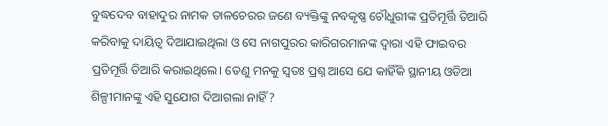ବୁଦ୍ଧଦେବ ବାହାଦୁର ନାମକ ତାଳଚେରର ଜଣେ ବ୍ୟକ୍ତିଙ୍କୁ ନବକୃଷ୍ଣ ଚୌଧୁରୀଙ୍କ ପ୍ରତିମୂର୍ତ୍ତି ତିଆରି କରିବାକୁ ଦାୟିତ୍ଵ ଦିଆଯାଇଥିଲା ଓ ସେ ନାଗପୁରର କାରିଗରମାନଙ୍କ ଦ୍ଵାରା ଏହି ଫାଇବର ପ୍ରତିମୂର୍ତ୍ତି ତିଆରି କରାଇଥିଲେ। ତେଣୁ ମନକୁ ସ୍ୱତଃ ପ୍ରଶ୍ନ ଆସେ ଯେ କାହିଁକି ସ୍ଥାନୀୟ ଓଡିଆ ଶିଳ୍ପୀମାନଙ୍କୁ ଏହି ସୁଯୋଗ ଦିଆଗଲା ନାହିଁ?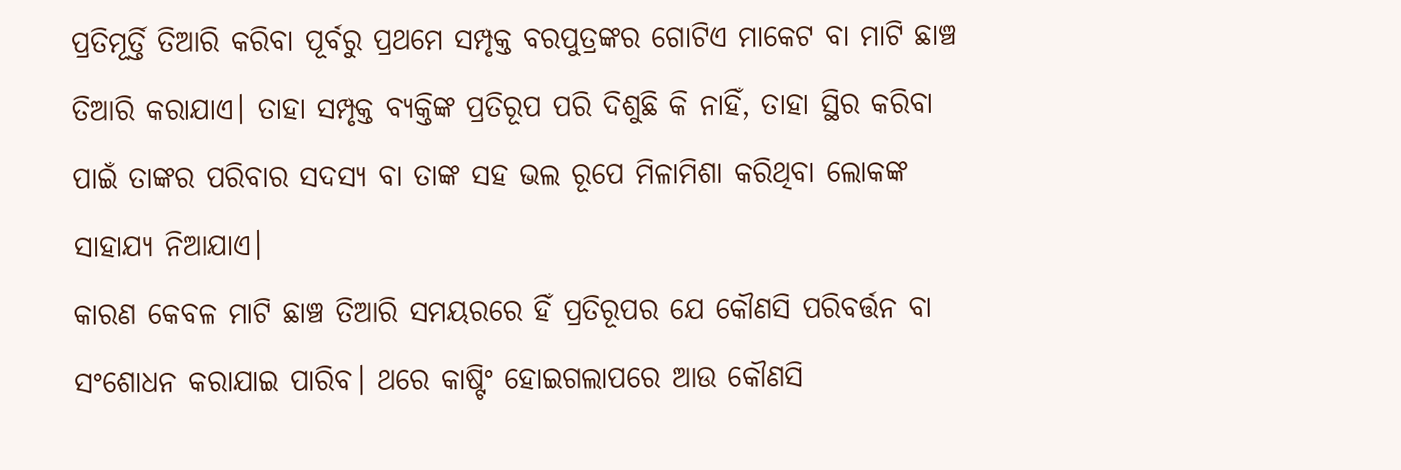ପ୍ରତିମୂର୍ତ୍ତି ତିଆରି କରିବା ପୂର୍ବରୁ ପ୍ରଥମେ ସମ୍ପୃକ୍ତ ବରପୁତ୍ରଙ୍କର ଗୋଟିଏ ମାକେଟ ବା ମାଟି ଛାଞ୍ଚ ତିଆରି କରାଯାଏ। ତାହା ସମ୍ପୃକ୍ତ ବ୍ୟକ୍ତିଙ୍କ ପ୍ରତିରୂପ ପରି ଦିଶୁଛି କି ନାହିଁ, ତାହା ସ୍ଥିର କରିବା ପାଇଁ ତାଙ୍କର ପରିବାର ସଦସ୍ୟ ବା ତାଙ୍କ ସହ ଭଲ ରୂପେ ମିଳାମିଶା କରିଥିବା ଲୋକଙ୍କ ସାହାଯ୍ୟ ନିଆଯାଏ।
କାରଣ କେବଳ ମାଟି ଛାଞ୍ଚ ତିଆରି ସମୟରରେ ହିଁ ପ୍ରତିରୂପର ଯେ କୌଣସି ପରିବର୍ତ୍ତନ ବା ସଂଶୋଧନ କରାଯାଇ ପାରିବ। ଥରେ କାଷ୍ଟିଂ ହୋଇଗଲାପରେ ଆଉ କୌଣସି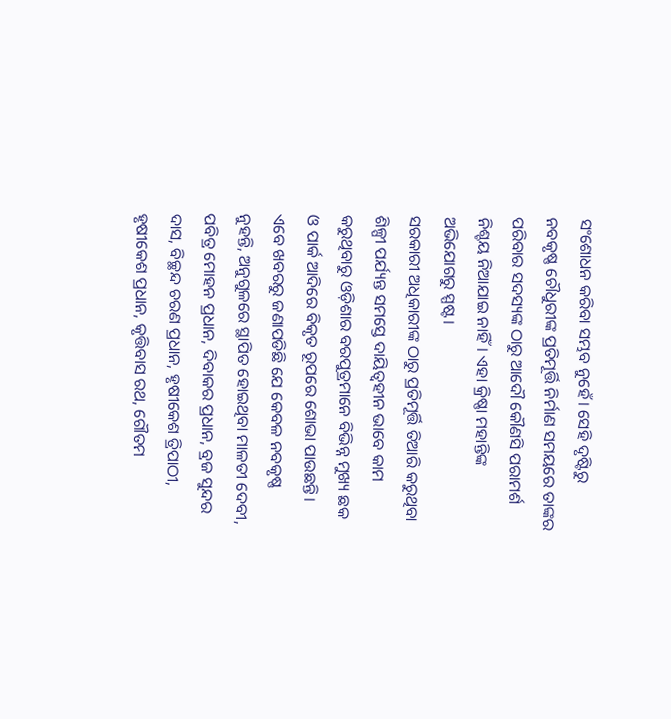ସଂଶୋଧନ କରିବା ସମ୍ଭବ ନୁହେଁ। ସେହି ଦୃଷ୍ଟିରୁ ନବକୃଷ୍ଣ ଚୌଧୁରୀଙ୍କ ପ୍ରତିମୂର୍ତ୍ତି ନିର୍ମାଣ ସମୟରେ ତାଙ୍କର ପରିବାର ସଦସ୍ୟଙ୍କ ଠାରୁ ଆଦୌ କୌଣସି ପରାମର୍ଶ ନିଶ୍ଚୟ ନିଆଯାଇ ନାହିଁ। ଏହା କ୍ରିଷ୍ଣା ମହାନ୍ତିଙ୍କ ଅଭିଯୋଗରୁ ସ୍ପଷ୍ଟ।
ସରକାରୀ ଅଧିକାରୀଙ୍କ ଠାରୁ ପ୍ରତିମୂର୍ତ୍ତି ତିଆରି କରୁଥିବା ଶିଳ୍ପୀ ପର୍ଯ୍ୟନ୍ତ ସମସ୍ତେ ଦାୟିତ୍ଵହୀନ ଭାବେ କାମ କରୁଥିବାରୁ ଓଡ଼ିଶାର ବରପୁତ୍ରମାନେ ବିଭିନ୍ନ ମୁଖ୍ୟ ଛକ ଓ ପାର୍କ ଆଦିରେ ବିକୃତ ରୂପରେ ଶୋଭା ପାଉଛନ୍ତି। ଏବେ ଖବରରୁ ଜଣାପଡିଛି ଯେ କେବଳ ନବକୃଷ୍ଣ ନୁହନ୍ତି, ଅନୁଗୁଳରେ ସ୍ଥାପିତ ହୋଇଥିବା ମାଳତୀ ଦେବୀ, ପବିତ୍ର ମୋହନ ପ୍ରଧାନ, ଦିବାକର ପ୍ରଧାନ, ବ୍ରଜ ସୁନ୍ଦର ଦାସ, ବିଚ୍ଛନ୍ଦ ଚରଣ ପ୍ରଧାନ, ହୃଷୀକେଶ ତ୍ରିପାଠୀ, ହୃଷୀକେଶ ପ୍ରଧାନ, କୃତ୍ତିବାସ ରଥ, ଗୌତମ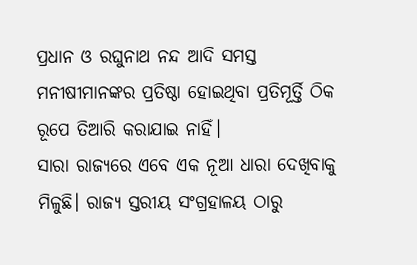ପ୍ରଧାନ ଓ ରଘୁନାଥ ନନ୍ଦ ଆଦି ସମସ୍ତ ମନୀଷୀମାନଙ୍କର ପ୍ରତିଷ୍ଠା ହୋଇଥିବା ପ୍ରତିମୂର୍ତ୍ତି ଠିକ ରୂପେ ତିଆରି କରାଯାଇ ନାହିଁ।
ସାରା ରାଜ୍ୟରେ ଏବେ ଏକ ନୂଆ ଧାରା ଦେଖିବାକୁ ମିଳୁଛି। ରାଜ୍ୟ ସ୍ତରୀୟ ସଂଗ୍ରହାଳୟ ଠାରୁ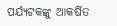ପର୍ଯ୍ୟଟକଙ୍କୁ ଆକର୍ଷିତ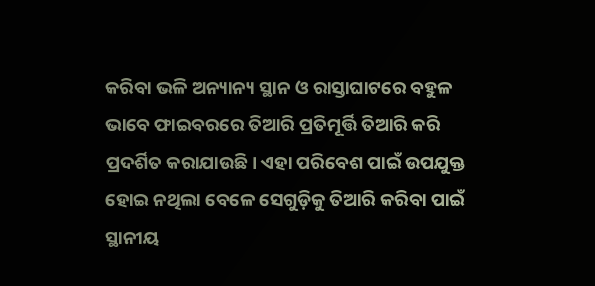କରିବା ଭଳି ଅନ୍ୟାନ୍ୟ ସ୍ଥାନ ଓ ରାସ୍ତାଘାଟରେ ବହୁଳ ଭାବେ ଫାଇବରରେ ତିଆରି ପ୍ରତିମୂର୍ତ୍ତି ତିଆରି କରି ପ୍ରଦର୍ଶିତ କରାଯାଉଛି। ଏହା ପରିବେଶ ପାଇଁ ଉପଯୁକ୍ତ ହୋଇ ନଥିଲା ବେଳେ ସେଗୁଡ଼ିକୁ ତିଆରି କରିବା ପାଇଁ ସ୍ଥାନୀୟ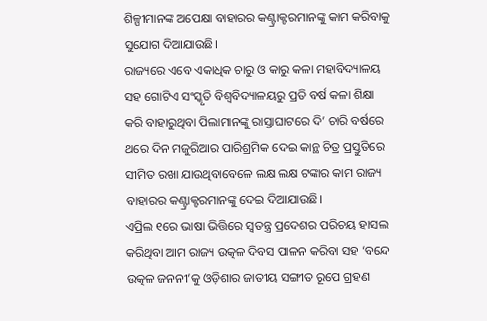ଶିଳ୍ପୀମାନଙ୍କ ଅପେକ୍ଷା ବାହାରର କଣ୍ଟ୍ରାକ୍ଟରମାନଙ୍କୁ କାମ କରିବାକୁ ସୁଯୋଗ ଦିଆଯାଉଛି।
ରାଜ୍ୟରେ ଏବେ ଏକାଧିକ ଚାରୁ ଓ କାରୁ କଳା ମହାବିଦ୍ୟାଳୟ ସହ ଗୋଟିଏ ସଂସ୍କୃତି ବିଶ୍ଵବିଦ୍ୟାଳୟରୁ ପ୍ରତି ବର୍ଷ କଳା ଶିକ୍ଷା କରି ବାହାରୁଥିବା ପିଲାମାନଙ୍କୁ ରାସ୍ତାଘାଟରେ ଦି’ ଚାରି ବର୍ଷରେ ଥରେ ଦିନ ମଜୁରିଆର ପାରିଶ୍ରମିକ ଦେଇ କାନ୍ଥ ଚିତ୍ର ପ୍ରସ୍ତୁତିରେ ସୀମିତ ରଖା ଯାଉଥିବାବେଳେ ଲକ୍ଷ ଲକ୍ଷ ଟଙ୍କାର କାମ ରାଜ୍ୟ ବାହାରର କଣ୍ଟ୍ରାକ୍ଟରମାନଙ୍କୁ ଦେଇ ଦିଆଯାଉଛି।
ଏପ୍ରିଲ ୧ରେ ଭାଷା ଭିତ୍ତିରେ ସ୍ଵତନ୍ତ୍ର ପ୍ରଦେଶର ପରିଚୟ ହାସଲ କରିଥିବା ଆମ ରାଜ୍ୟ ଉତ୍କଳ ଦିବସ ପାଳନ କରିବା ସହ ‘ବନ୍ଦେ ଉତ୍କଳ ଜନନୀ’କୁ ଓଡ଼ିଶାର ଜାତୀୟ ସଙ୍ଗୀତ ରୂପେ ଗ୍ରହଣ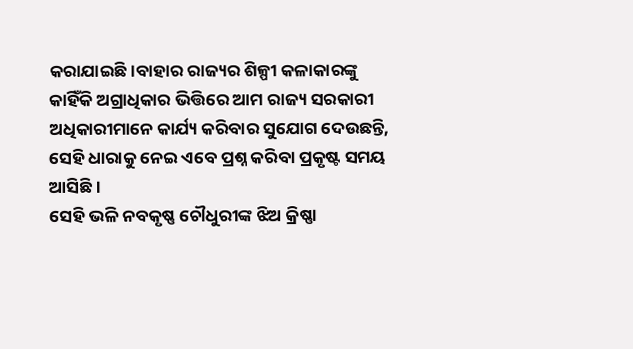କରାଯାଇଛି।ବାହାର ରାଜ୍ୟର ଶିଳ୍ପୀ କଳାକାରଙ୍କୁ କାହିଁକି ଅଗ୍ରାଧିକାର ଭିତ୍ତିରେ ଆମ ରାଜ୍ୟ ସରକାରୀ ଅଧିକାରୀମାନେ କାର୍ଯ୍ୟ କରିବାର ସୁଯୋଗ ଦେଉଛନ୍ତି, ସେହି ଧାରାକୁ ନେଇ ଏବେ ପ୍ରଶ୍ନ କରିବା ପ୍ରକୃଷ୍ଟ ସମୟ ଆସିଛି।
ସେହି ଭଳି ନବକୃଷ୍ଣ ଚୌଧୁରୀଙ୍କ ଝିଅ କ୍ରିଷ୍ଣା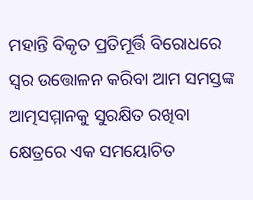ମହାନ୍ତି ବିକୃତ ପ୍ରତିମୂର୍ତ୍ତି ବିରୋଧରେ ସ୍ଵର ଉତ୍ତୋଳନ କରିବା ଆମ ସମସ୍ତଙ୍କ ଆତ୍ମସମ୍ମାନକୁ ସୁରକ୍ଷିତ ରଖିବା କ୍ଷେତ୍ରରେ ଏକ ସମୟୋଚିତ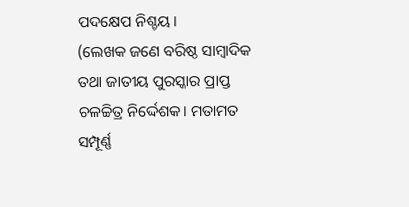ପଦକ୍ଷେପ ନିଶ୍ଚୟ।
(ଲେଖକ ଜଣେ ବରିଷ୍ଠ ସାମ୍ବାଦିକ ତଥା ଜାତୀୟ ପୁରସ୍କାର ପ୍ରାପ୍ତ ଚଳଚ୍ଚିତ୍ର ନିର୍ଦ୍ଦେଶକ। ମତାମତ ସମ୍ପୂର୍ଣ୍ଣ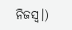ନିଜସ୍ଵ।)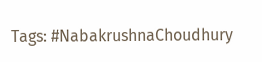Tags: #NabakrushnaChoudhury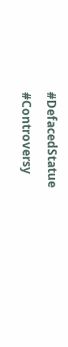#DefacedStatue #Controversy